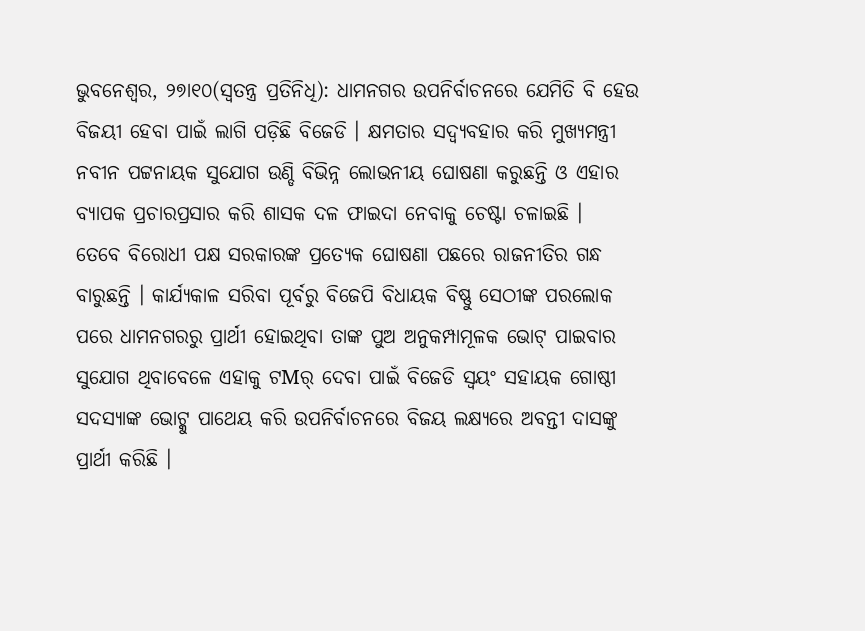ଭୁବନେଶ୍ୱର, ୨୭ା୧୦(ସ୍ୱତନ୍ତ୍ର ପ୍ରତିନିଧି): ଧାମନଗର ଉପନିର୍ବାଚନରେ ଯେମିତି ବି ହେଉ ବିଜୟୀ ହେବା ପାଇଁ ଲାଗି ପଡ଼ିଛି ବିଜେଡି । କ୍ଷମତାର ସଦ୍ବ୍ୟବହାର କରି ମୁଖ୍ୟମନ୍ତ୍ରୀ ନବୀନ ପଟ୍ଟନାୟକ ସୁଯୋଗ ଉଣ୍ଡି ବିଭିନ୍ନ ଲୋଭନୀୟ ଘୋଷଣା କରୁଛନ୍ତି ଓ ଏହାର ବ୍ୟାପକ ପ୍ରଚାରପ୍ରସାର କରି ଶାସକ ଦଳ ଫାଇଦା ନେବାକୁ ଚେଷ୍ଟା ଚଳାଇଛି ।
ତେବେ ବିରୋଧୀ ପକ୍ଷ ସରକାରଙ୍କ ପ୍ରତ୍ୟେକ ଘୋଷଣା ପଛରେ ରାଜନୀତିର ଗନ୍ଧ ବାରୁଛନ୍ତି । କାର୍ଯ୍ୟକାଳ ସରିବା ପୂର୍ବରୁ ବିଜେପି ବିଧାୟକ ବିଷ୍ଣୁ ସେଠୀଙ୍କ ପରଲୋକ ପରେ ଧାମନଗରରୁ ପ୍ରାର୍ଥୀ ହୋଇଥିବା ତାଙ୍କ ପୁଅ ଅନୁକମ୍ପାମୂଳକ ଭୋଟ୍ ପାଇବାର ସୁଯୋଗ ଥିବାବେଳେ ଏହାକୁ ଟMର୍ ଦେବା ପାଇଁ ବିଜେଡି ସ୍ୱୟଂ ସହାୟକ ଗୋଷ୍ଠୀ ସଦସ୍ୟାଙ୍କ ଭୋଟ୍କୁ ପାଥେୟ କରି ଉପନିର୍ବାଚନରେ ବିଜୟ ଲକ୍ଷ୍ୟରେ ଅବନ୍ତୀ ଦାସଙ୍କୁ ପ୍ରାର୍ଥୀ କରିଛି ।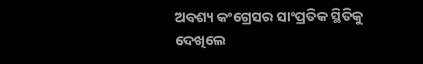ଅବଶ୍ୟ କଂଗ୍ରେସର ସାଂପ୍ରତିକ ସ୍ଥିତିକୁ ଦେଖିଲେ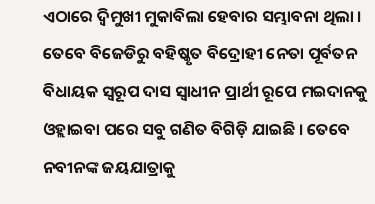ଏଠାରେ ଦ୍ୱିମୁଖୀ ମୁକାବିଲା ହେବାର ସମ୍ଭାବନା ଥିଲା । ତେବେ ବିଜେଡିରୁ ବହିଷ୍କୃତ ବିଦ୍ରୋହୀ ନେତା ପୂର୍ବତନ ବିଧାୟକ ସ୍ୱରୂପ ଦାସ ସ୍ୱାଧୀନ ପ୍ରାର୍ଥୀ ରୂପେ ମଇଦାନକୁ ଓହ୍ଲାଇବା ପରେ ସବୁ ଗଣିତ ବିଗିଡ଼ି ଯାଇଛି । ତେବେ ନବୀନଙ୍କ ଜୟଯାତ୍ରାକୁ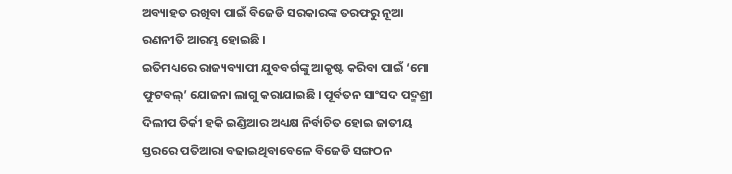ଅବ୍ୟାହତ ରଖିବା ପାଇଁ ବିଜେଡି ସରକାରଙ୍କ ତରଫରୁ ନୂଆ ରଣନୀତି ଆରମ୍ଭ ହୋଇଛି ।
ଇତିମଧ୍ୟରେ ରାଜ୍ୟବ୍ୟାପୀ ଯୁବବର୍ଗଙ୍କୁ ଆକୃଷ୍ଟ କରିବା ପାଇଁ ‘ମୋ ଫୁଟବଲ୍’ ଯୋଜନା ଲାଗୁ କରାଯାଇଛି । ପୂର୍ବତନ ସାଂସଦ ପଦ୍ମଶ୍ରୀ ଦିଲୀପ ତିର୍କୀ ହକି ଇଣ୍ଡିଆର ଅଧ୍ୟକ୍ଷ ନିର୍ବାଚିତ ହୋଇ ଜାତୀୟ ସ୍ତରରେ ପତିଆରା ବଢାଇଥିବାବେଳେ ବିଜେଡି ସଙ୍ଗଠନ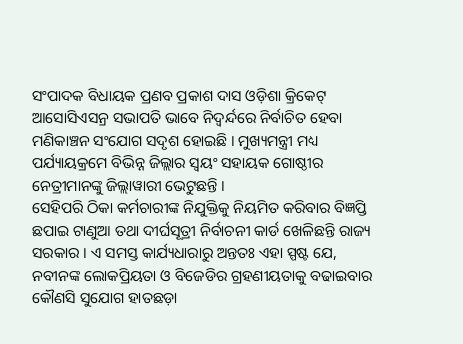ସଂପାଦକ ବିଧାୟକ ପ୍ରଣବ ପ୍ରକାଶ ଦାସ ଓଡ଼ିଶା କ୍ରିକେଟ୍ ଆସୋସିଏସନ୍ର ସଭାପତି ଭାବେ ନିଦ୍ୱର୍ନ୍ଦରେ ନିର୍ବାଚିତ ହେବା ମଣିକାଞ୍ଚନ ସଂଯୋଗ ସଦୃଶ ହୋଇଛି । ମୁଖ୍ୟମନ୍ତ୍ରୀ ମଧ୍ୟ ପର୍ଯ୍ୟାୟକ୍ରମେ ବିଭିନ୍ନ ଜିଲ୍ଲାର ସ୍ୱୟଂ ସହାୟକ ଗୋଷ୍ଠୀର ନେତ୍ରୀମାନଙ୍କୁ ଜିଲ୍ଲାୱାରୀ ଭେଟୁଛନ୍ତି ।
ସେହିପରି ଠିକା କର୍ମଚାରୀଙ୍କ ନିଯୁକ୍ତିକୁ ନିୟମିତ କରିବାର ବିଜ୍ଞପ୍ତି ଛପାଇ ଟାଣୁଆ ତଥା ଦୀର୍ଘସୂତ୍ରୀ ନିର୍ବାଚନୀ କାର୍ଡ ଖେଳିଛନ୍ତି ରାଜ୍ୟ ସରକାର । ଏ ସମସ୍ତ କାର୍ଯ୍ୟଧାରାରୁ ଅନ୍ତତଃ ଏହା ସ୍ପଷ୍ଟ ଯେ, ନବୀନଙ୍କ ଲୋକପ୍ରିୟତା ଓ ବିଜେଡିର ଗ୍ରହଣୀୟତାକୁ ବଢାଇବାର କୌଣସି ସୁଯୋଗ ହାତଛଡ଼ା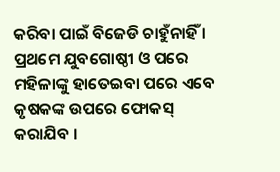କରିବା ପାଇଁ ବିଜେଡି ଚାହୁଁନାହିଁ । ପ୍ରଥମେ ଯୁବଗୋଷ୍ଠୀ ଓ ପରେ ମହିଳାଙ୍କୁ ହାତେଇବା ପରେ ଏବେ କୃଷକଙ୍କ ଉପରେ ଫୋକସ୍ କରାଯିବ ।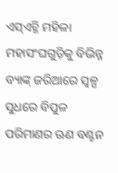ଏସ୍ଏଚ୍ଜି ମହିଳା ମହାସଂଘଗୁଡ଼ିକୁ ବିଭିନ୍ନ ବ୍ୟାଙ୍କ୍ ଜରିଆରେ ସ୍ୱଳ୍ପ ସୁଧରେ ବିପୁଳ ପରିମାଣର ଋଣ ବଣ୍ଟନ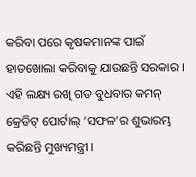କରିବା ପରେ କୃଷକମାନଙ୍କ ପାଇଁ ହାତଖୋଲା କରିବାକୁ ଯାଉଛନ୍ତି ସରକାର ।
ଏହି ଲକ୍ଷ୍ୟ ରଖି ଗତ ବୁଧବାର କମନ୍ କ୍ରେଡିଟ୍ ପୋର୍ଟାଲ୍ ‘ସଫଳ’ର ଶୁଭାରମ୍ଭ କରିଛନ୍ତି ମୁଖ୍ୟମନ୍ତ୍ରୀ ।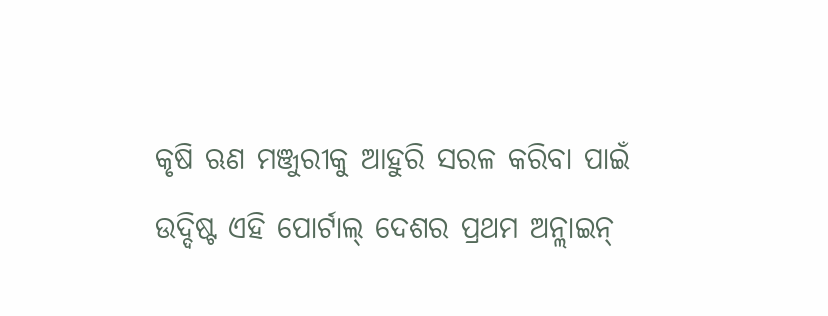କୃଷି ଋଣ ମଞ୍ଜୁରୀକୁ ଆହୁରି ସରଳ କରିବା ପାଇଁ ଉଦ୍ଦିଷ୍ଟ ଏହି ପୋର୍ଟାଲ୍ ଦେଶର ପ୍ରଥମ ଅନ୍ଲାଇନ୍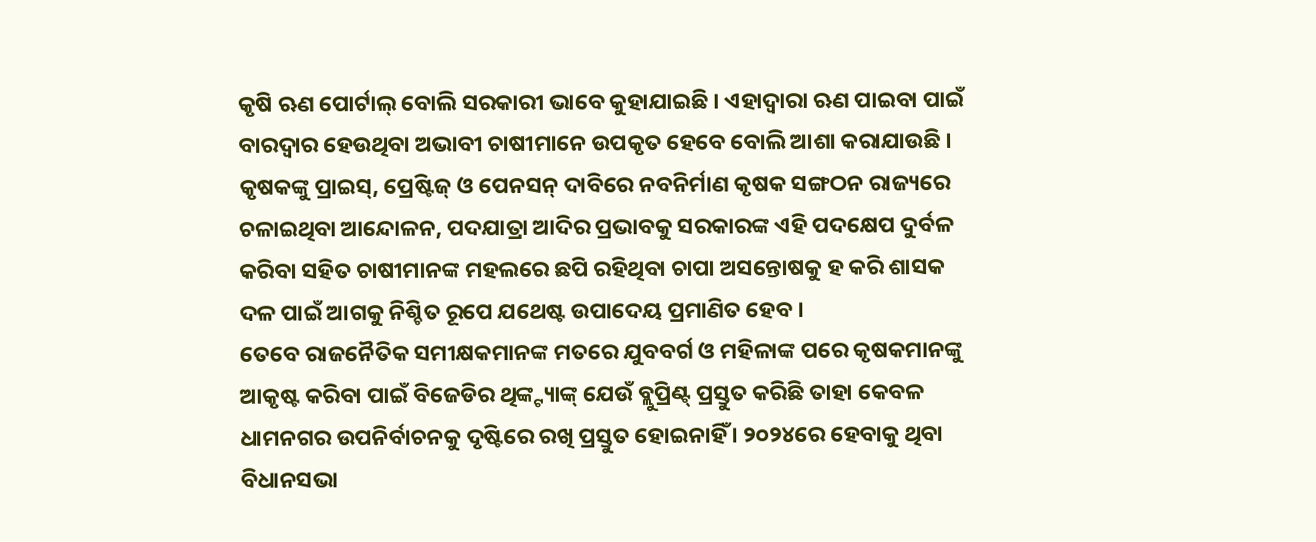କୃଷି ଋଣ ପୋର୍ଟାଲ୍ ବୋଲି ସରକାରୀ ଭାବେ କୁହାଯାଇଛି । ଏହାଦ୍ୱାରା ଋଣ ପାଇବା ପାଇଁ ବାରଦ୍ୱାର ହେଉଥିବା ଅଭାବୀ ଚାଷୀମାନେ ଉପକୃତ ହେବେ ବୋଲି ଆଶା କରାଯାଉଛି । କୃଷକଙ୍କୁ ପ୍ରାଇସ୍, ପ୍ରେଷ୍ଟିଜ୍ ଓ ପେନସନ୍ ଦାବିରେ ନବନିର୍ମାଣ କୃଷକ ସଙ୍ଗଠନ ରାଜ୍ୟରେ ଚଳାଇଥିବା ଆନ୍ଦୋଳନ, ପଦଯାତ୍ରା ଆଦିର ପ୍ରଭାବକୁ ସରକାରଙ୍କ ଏହି ପଦକ୍ଷେପ ଦୁର୍ବଳ କରିବା ସହିତ ଚାଷୀମାନଙ୍କ ମହଲରେ ଛପି ରହିଥିବା ଚାପା ଅସନ୍ତୋଷକୁ ହ କରି ଶାସକ ଦଳ ପାଇଁ ଆଗକୁ ନିଶ୍ଚିତ ରୂପେ ଯଥେଷ୍ଟ ଉପାଦେୟ ପ୍ରମାଣିତ ହେବ ।
ତେବେ ରାଜନୈତିକ ସମୀକ୍ଷକମାନଙ୍କ ମତରେ ଯୁବବର୍ଗ ଓ ମହିଳାଙ୍କ ପରେ କୃଷକମାନଙ୍କୁ ଆକୃଷ୍ଟ କରିବା ପାଇଁ ବିଜେଡିର ଥିଙ୍କ୍ଟ୍ୟାଙ୍କ୍ ଯେଉଁ ବ୍ଲୁପ୍ରିଣ୍ଟ୍ ପ୍ରସ୍ତୁତ କରିଛି ତାହା କେବଳ ଧାମନଗର ଉପନିର୍ବାଚନକୁ ଦୃଷ୍ଟିରେ ରଖି ପ୍ରସ୍ତୁତ ହୋଇନାହିଁ । ୨୦୨୪ରେ ହେବାକୁ ଥିବା ବିଧାନସଭା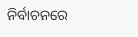ନିର୍ବାଚନରେ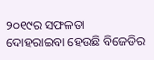୨୦୧୯ର ସଫଳତା ଦୋହରାଇବା ହେଉଛି ବିଜେଡିର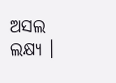ଅସଲ ଲକ୍ଷ୍ୟ ।